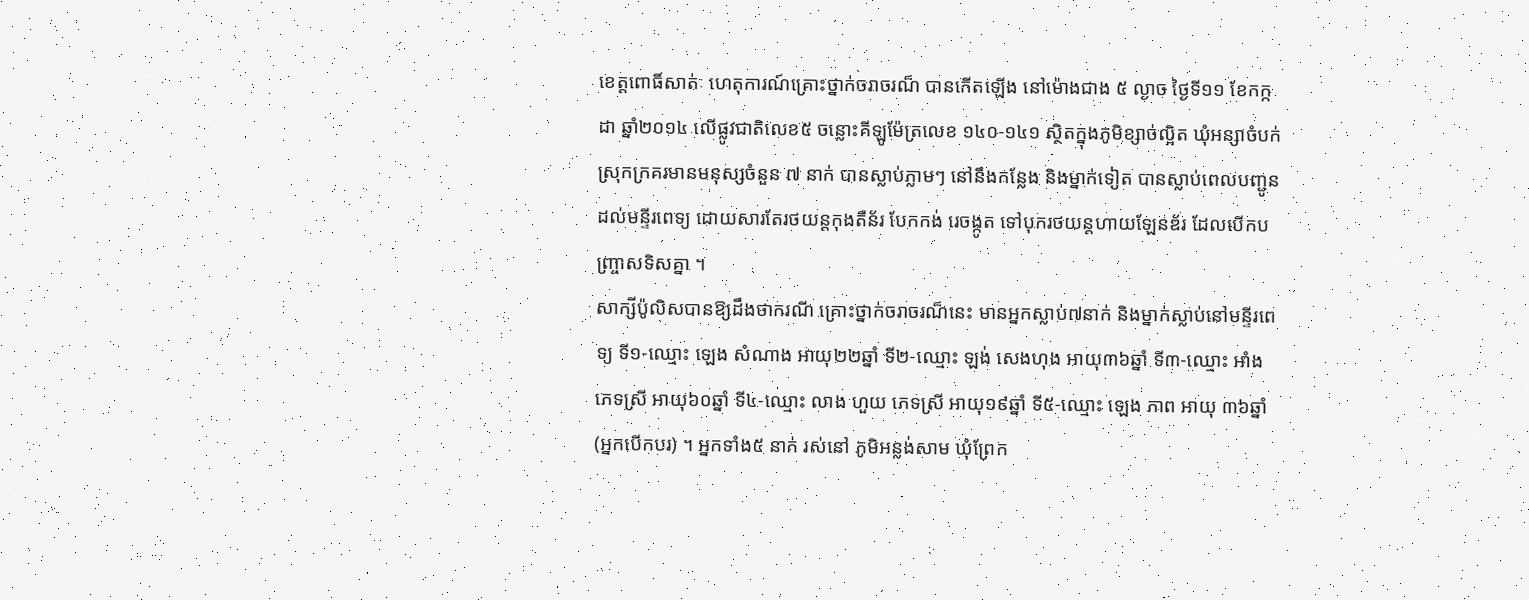ខេត្តពោធិ៍សាត់ៈ ហេតុការណ៍គ្រោះថ្នាក់ចរាចរណ៏ បានកើតឡើង នៅម៉ោងជាង ៥ ល្ងាច ថ្ងៃទី១១ ខែកក្កដា ឆ្នាំ២០១៤ លើផ្លូវជាតិលេខ៥ ចន្លោះគីឡូម៉ែត្រលេខ ១៤០-១៤១ ស្ថិតក្នុងភូមិខ្សាច់ល្អិត ឃុំអន្សាចំបក់ ស្រុកក្រគរមានមនុស្សចំនួន ៧ នាក់ បានស្លាប់ភ្លាមៗ នៅនឹងកន្លែង និងម្នាក់ទៀត បានស្លាប់ពេលបញ្ជូនដល់មន្ទីរពេទ្យ ដោយសារតែរថយន្តកុងតឺន័រ បែកកង់ រេចង្កូត ទៅបុករថយន្តហាយឡែនឌ័រ ដែលបើកបញ្ច្រាសទិសគ្នា ។
សាក្សីប៉ូលិសបានឱ្យដឹងថាករណី គ្រោះថ្នាក់ចរាចរណ៏នេះ មានអ្នកស្លាប់៧នាក់ និងម្នាក់ស្លាប់នៅមន្ទីរពេទ្យ ទី១-ឈ្មោះ ឡេង សំណាង អាយុ២២ឆ្នាំ ទី២-ឈ្មោះ ឡង់ សេងហុង អាយុ៣៦ឆ្នាំ ទី៣-ឈ្មោះ អាំង ភេទស្រី អាយុ៦០ឆ្នាំ ទី៤-ឈ្មោះ លាង ហួយ ភេទស្រី អាយុ១៩ឆ្នាំ ទី៥-ឈ្មោះ ឡេង ភាព អាយុ ៣៦ឆ្នាំ (អ្នកបើកបរ) ។ អ្នកទាំង៥ នាក់ រស់នៅ ភូមិអន្លង់សាម ឃុំព្រែក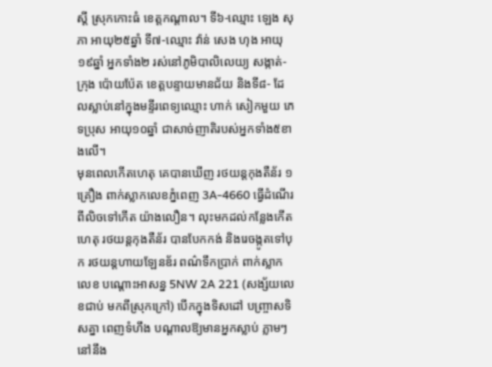ស្តី ស្រុកកោះធំ ខេត្តកណ្តាល។ ទី៦-ឈ្មោះ ឡេង សុភា អាយុ២៥ឆ្នាំ ទី៧-ឈ្មោះ វ៉ាន់ សេង ហុង អាយុ១៩ឆ្នាំ អ្នកទាំង២ រស់នៅភូមិបាលិលេយ្យ សង្កាត់-ក្រុង ប៉ោយប៉ែត ខេត្តបន្ទាយមានជ័យ និងទី៨- ដែលស្លាប់នៅក្នុងមន្ទីរពេទ្យឈ្មោះ ហាក់ សៀកមួយ ភេទប្រុស អាយុ១០ឆ្នាំ ជាសាច់ញាតិរបស់អ្នកទាំង៥ខាងលើ។
មុនពេលកើតហេតុ គេបានឃើញ រថយន្តកុងតឺន័រ ១គ្រឿង ពាក់ស្លាកលេខភ្នំពេញ 3A-4660 ធ្វើដំណើរពីលិចទៅកើត យ៉ាងលឿន។ លុះមកដល់កន្លែងកើតហេតុ រថយន្តកុងតឺន័រ បានបែកកង់ និងរេចង្កូតទៅបុក រថយន្តហាយឡែនឌ័រ ពណ៌ទឹកប្រាក់ ពាក់ស្លាកលេខ បណ្តោះអាសន្ន 5NW 2A 221 (សង្ស័យលេខជាប់ មកពីស្រុកក្រៅ) បើកក្នុងទិសដៅ បញ្ច្រាសទិសគ្នា ពេញទំហឹង បណ្តាលឱ្យមានអ្នកស្លាប់ ភ្លាមៗនៅនឹង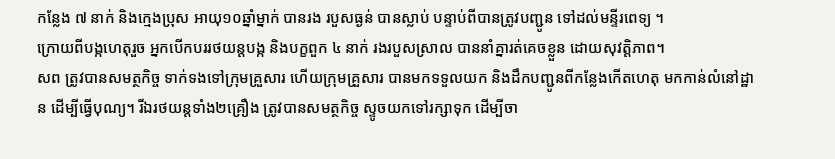កន្លែង ៧ នាក់ និងក្មេងប្រុស អាយុ១០ឆ្នាំម្នាក់ បានរង របួសធ្ងន់ បានស្លាប់ បន្ទាប់ពីបានត្រូវបញ្ជូន ទៅដល់មន្ទីរពេទ្យ ។
ក្រោយពីបង្កហេតុរួច អ្នកបើកបររថយន្តបង្ក និងបក្ខពួក ៤ នាក់ រងរបួសស្រាល បាននាំគ្នារត់គេចខ្លួន ដោយសុវត្តិភាព។
សព ត្រូវបានសមត្ថកិច្ច ទាក់ទងទៅក្រុមគ្រួសារ ហើយក្រុមគ្រួសារ បានមកទទួលយក និងដឹកបញ្ជូនពីកន្លែងកើតហេតុ មកកាន់លំនៅដ្ឋាន ដើម្បីធ្វើបុណ្យ។ រីឯរថយន្តទាំង២គ្រឿង ត្រូវបានសមត្ថកិច្ច ស្ទូចយកទៅរក្សាទុក ដើម្បីចា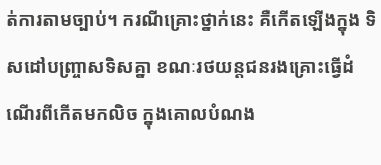ត់ការតាមច្បាប់។ ករណីគ្រោះថ្នាក់នេះ គឺកើតឡើងក្នុង ទិសដៅបញ្ច្រាសទិសគ្នា ខណៈរថយន្តជនរងគ្រោះធ្វើដំណើរពីកើតមកលិច ក្នុងគោលបំណង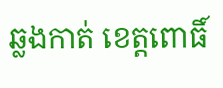ឆ្លងកាត់ ខេត្តពោធិ៍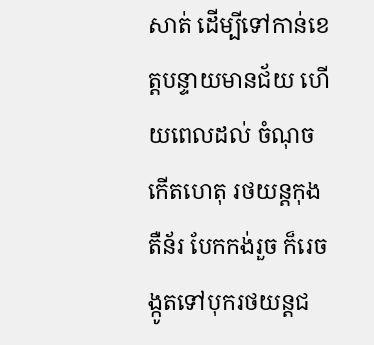សាត់ ដើម្បីទៅកាន់ខេត្តបន្ទាយមានជ័យ ហើយពេលដល់ ចំណុចកើតហេតុ រថយន្តកុងតឺន័រ បែកកង់រួច ក៏រេចង្កូតទៅបុករថយន្តជ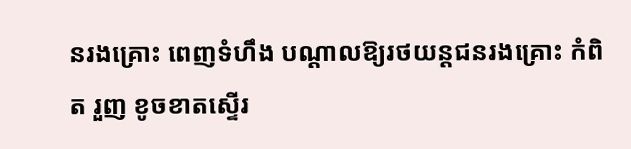នរងគ្រោះ ពេញទំហឹង បណ្តាលឱ្យរថយន្តជនរងគ្រោះ កំពិត រួញ ខូចខាតស្ទើរ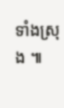ទាំងស្រុង ៕